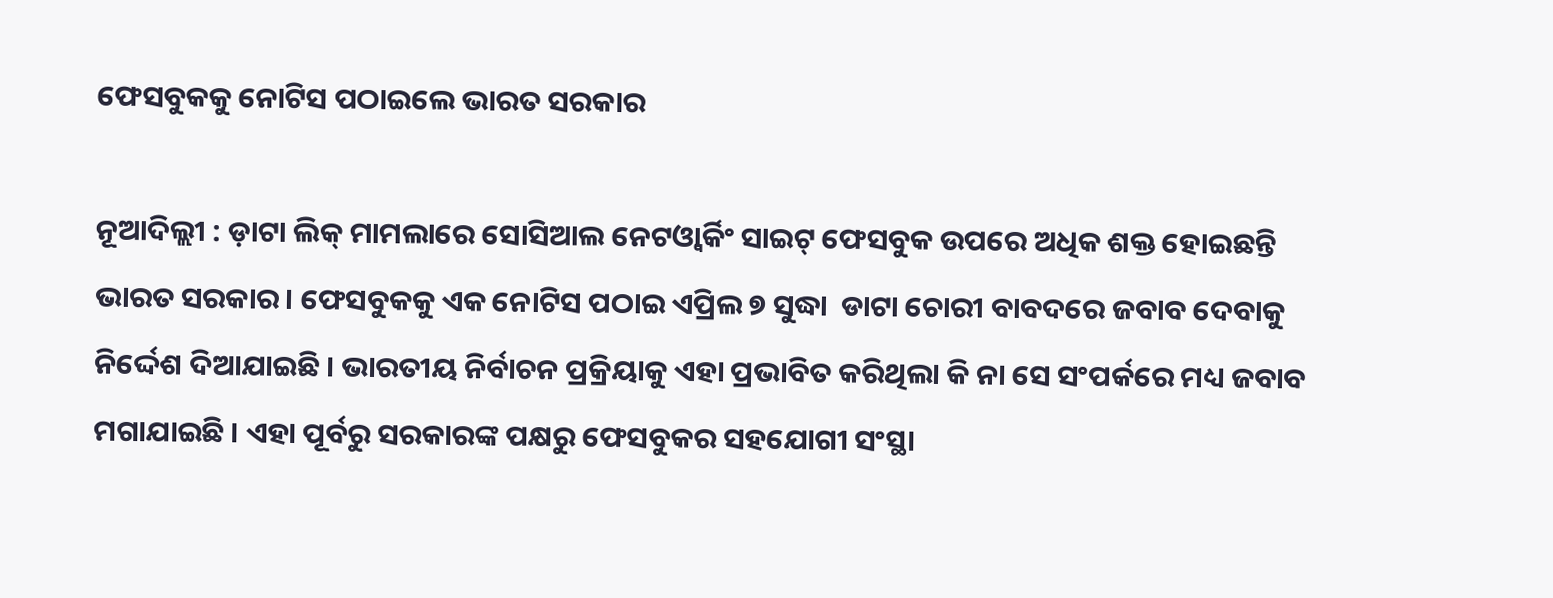ଫେସବୁକକୁ ନୋଟିସ ପଠାଇଲେ ଭାରତ ସରକାର

ନୂଆଦିଲ୍ଲୀ : ଡ଼ାଟା ଲିକ୍‌ ମାମଲାରେ ସୋସିଆଲ ନେଟଓ୍ଵାର୍କିଂ ସାଇଟ୍‌ ଫେସବୁକ ଉପରେ ଅଧିକ ଶକ୍ତ ହୋଇଛନ୍ତି ଭାରତ ସରକାର । ଫେସବୁକକୁ ଏକ ନୋଟିସ ପଠାଇ ଏପ୍ରିଲ ୭ ସୁଦ୍ଧା  ଡାଟା ଚୋରୀ ବାବଦରେ ଜବାବ ଦେବାକୁ ନିର୍ଦ୍ଦେଶ ଦିଆଯାଇଛି । ଭାରତୀୟ ନିର୍ବାଚନ ପ୍ରକ୍ରିୟାକୁ ଏହା ପ୍ରଭାବିତ କରିଥିଲା କି ନା ସେ ସଂପର୍କରେ ମଧ୍ୟ ଜବାବ ମଗାଯାଇଛି । ଏହା ପୂର୍ବରୁ ସରକାରଙ୍କ ପକ୍ଷରୁ ଫେସବୁକର ସହଯୋଗୀ ସଂସ୍ଥା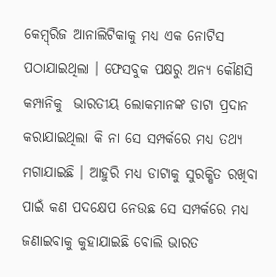କେମ୍ବ୍‌ରିଜ ଆନାଲିଟିକାକୁ ମଧ୍ୟ ଏକ ନୋଟିସ ପଠାଯାଇଥିଲା । ଫେସବୁକ ପକ୍ଷରୁ ଅନ୍ୟ କୌଣସି କମ୍ପାନିକୁ  ଭାରତୀୟ ଲୋକମାନଙ୍କ ଡାଟା ପ୍ରଦାନ କରାଯାଇଥିଲା କି ନା ସେ ସମ୍ପର୍କରେ ମଧ୍ୟ ତଥ୍ୟ ମଗାଯାଇଛି । ଆହୁରି ମଧ୍ୟ ଡାଟାକୁ ସୁରକ୍ଷିତ ରଖିବା ପାଇଁ କଣ ପଦକ୍ଷେପ ନେଉଛ ସେ ସମ୍ପର୍କରେ ମଧ୍ୟ ଜଣାଇବାକୁ କୁହାଯାଇଛି ବୋଲି ଭାରତ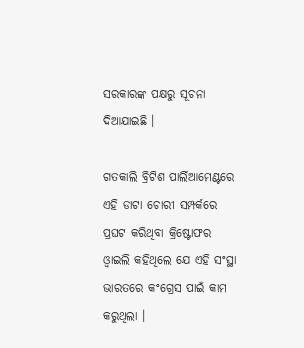ସରକାରଙ୍କ ପକ୍ଷରୁ ସୂଚନା ଦିଆଯାଇଛି ।

ଗତକାଲି ବ୍ରିଟିଶ ପାର୍ଲିଆମେଣ୍ଟରେ ଏହି ଡାଟା ଚୋରୀ ସମ୍ପର୍କରେ ପ୍ରଘଟ କରିଥିବା କ୍ରିଷ୍ଟୋଫର ଓ୍ଵାଇଲି କହିଥିଲେ ଯେ ଏହି ସଂସ୍ଥା ଭାରତରେ କଂଗ୍ରେସ ପାଇଁ କାମ କରୁଥିଲା ।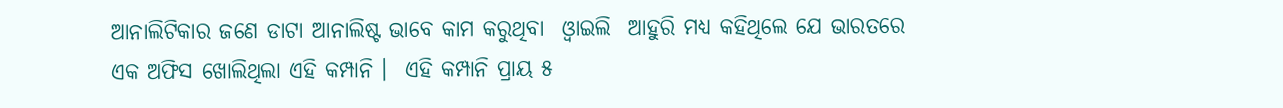ଆନାଲିଟିକାର ଜଣେ ଡାଟା ଆନାଲିଷ୍ଟ ଭାବେ କାମ କରୁଥିବା  ଓ୍ଵାଇଲି  ଆହୁରି ମଧ୍ୟ କହିଥିଲେ ଯେ ଭାରତରେ ଏକ ଅଫିସ ଖୋଲିଥିଲା ଏହି କମ୍ପାନି ।  ଏହି କମ୍ପାନି ପ୍ରାୟ ୫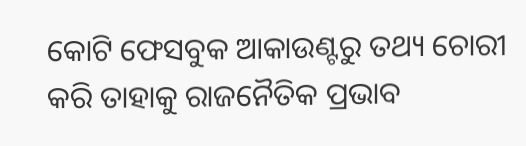କୋଟି ଫେସବୁକ ଆକାଉଣ୍ଟରୁ ତଥ୍ୟ ଚୋରୀ କରି ତାହାକୁ ରାଜନୈତିକ ପ୍ରଭାବ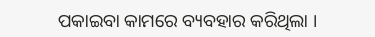ପକାଇବା କାମରେ ବ୍ୟବହାର କରିଥିଲା ।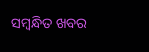ସମ୍ବନ୍ଧିତ ଖବର